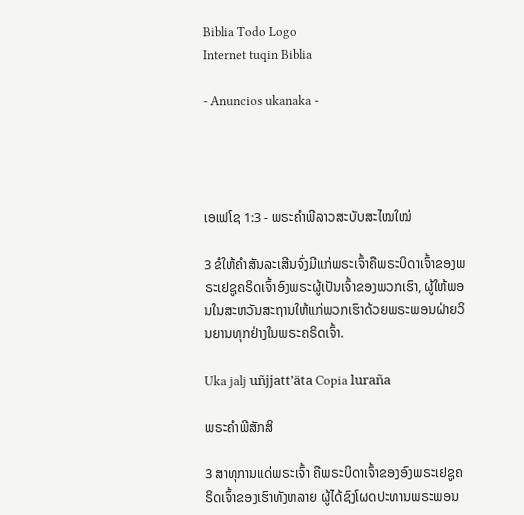Biblia Todo Logo
Internet tuqin Biblia

- Anuncios ukanaka -




ເອເຟໂຊ 1:3 - ພຣະຄຳພີລາວສະບັບສະໄໝໃໝ່

3 ຂໍໃຫ້ຄຳສັນລະເສີນຈົ່ງມີແກ່ພຣະເຈົ້າຄືພຣະບິດາເຈົ້າຂອງພຣະເຢຊູຄຣິດເຈົ້າອົງພຣະຜູ້ເປັນເຈົ້າຂອງພວກເຮົາ, ຜູ້ໃຫ້ພອນໃນສະຫວັນສະຖານໃຫ້ແກ່ພວກເຮົາດ້ວຍພຣະພອນຝ່າຍວິນຍານທຸກຢ່າງໃນພຣະຄຣິດເຈົ້າ.

Uka jalj uñjjattʼäta Copia luraña

ພຣະຄຳພີສັກສິ

3 ສາທຸການແດ່ພຣະເຈົ້າ ຄືພຣະບິດາເຈົ້າຂອງອົງພຣະເຢຊູຄຣິດເຈົ້າຂອງເຮົາທັງຫລາຍ ຜູ້ໄດ້ຊົງໂຜດປະທານພຣະພອນ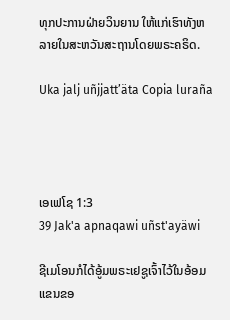ທຸກປະການຝ່າຍວິນຍານ ໃຫ້ແກ່ເຮົາທັງຫລາຍໃນສະຫວັນສະຖານໂດຍພຣະຄຣິດ.

Uka jalj uñjjattʼäta Copia luraña




ເອເຟໂຊ 1:3
39 Jak'a apnaqawi uñst'ayäwi

ຊີເມໂອນກໍໄດ້ອູ້ມພຣະເຢຊູເຈົ້າໄວ້ໃນອ້ອມແຂນຂອ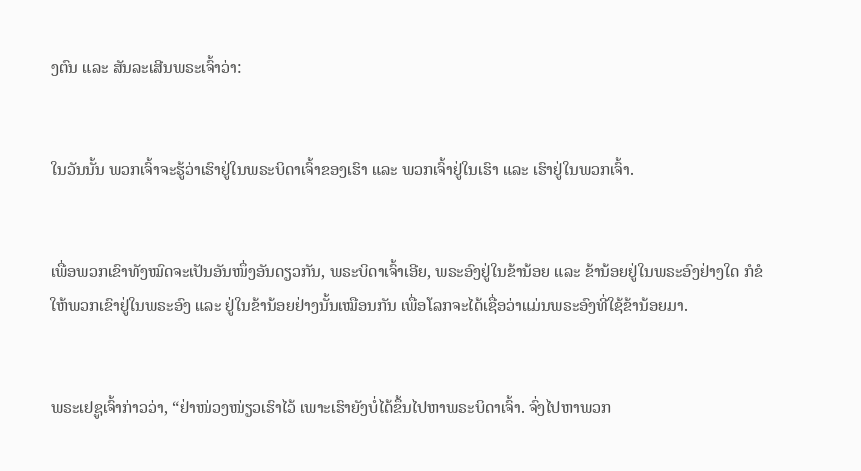ງຕົນ ແລະ ສັນລະເສີນພຣະເຈົ້າວ່າ:


ໃນວັນນັ້ນ ພວກເຈົ້າຈະຮູ້ວ່າເຮົາຢູ່ໃນພຣະບິດາເຈົ້າຂອງເຮົາ ແລະ ພວກເຈົ້າຢູ່ໃນເຮົາ ແລະ ເຮົາຢູ່ໃນພວກເຈົ້າ.


ເພື່ອພວກເຂົາທັງໝົດຈະເປັນອັນໜຶ່ງອັນດຽວກັນ, ພຣະບິດາເຈົ້າເອີຍ, ພຣະອົງຢູ່ໃນຂ້ານ້ອຍ ແລະ ຂ້ານ້ອຍຢູ່ໃນພຣະອົງຢ່າງໃດ ກໍຂໍໃຫ້ພວກເຂົາຢູ່ໃນພຣະອົງ ແລະ ຢູ່ໃນຂ້ານ້ອຍຢ່າງນັ້ນເໝືອນກັນ ເພື່ອໂລກຈະໄດ້ເຊື່ອວ່າແມ່ນພຣະອົງທີ່ໃຊ້ຂ້ານ້ອຍມາ.


ພຣະເຢຊູເຈົ້າກ່າວວ່າ, “ຢ່າໜ່ວງໜ່ຽວເຮົາໄວ້ ເພາະເຮົາຍັງບໍ່ໄດ້ຂຶ້ນໄປຫາພຣະບິດາເຈົ້າ. ຈົ່ງໄປຫາພວກ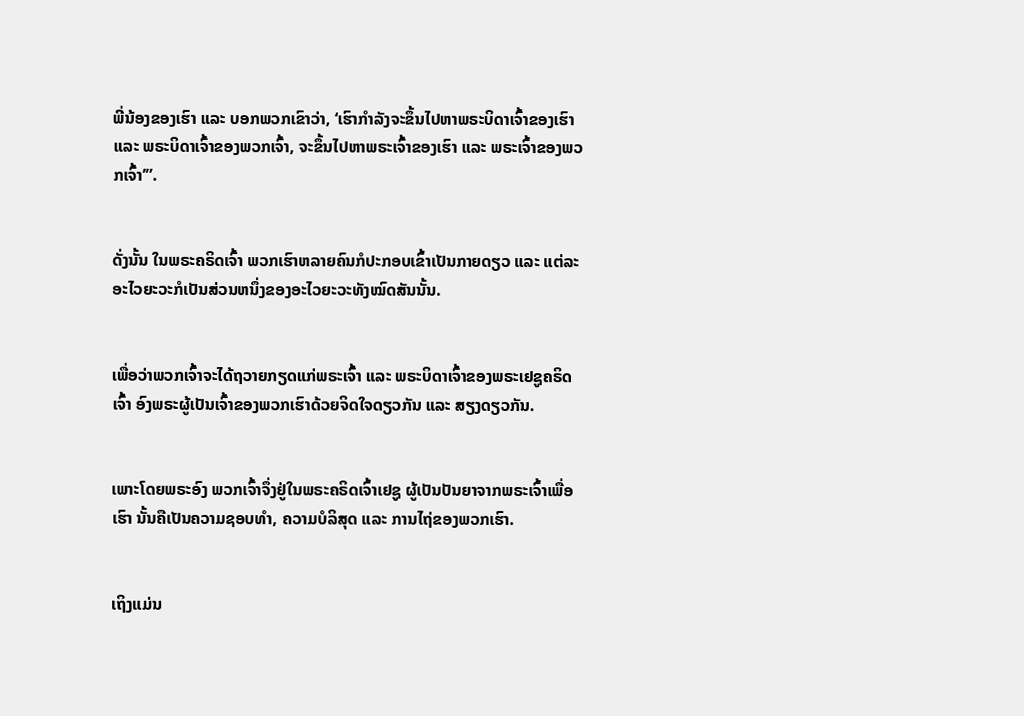ພີ່ນ້ອງຂອງເຮົາ ແລະ ບອກພວກເຂົາວ່າ, ‘ເຮົາກຳລັງຈະຂຶ້ນໄປຫາພຣະບິດາເຈົ້າຂອງເຮົາ ແລະ ພຣະບິດາເຈົ້າຂອງພວກເຈົ້າ, ຈະຂຶ້ນໄປຫາພຣະເຈົ້າຂອງເຮົາ ແລະ ພຣະເຈົ້າຂອງພວກເຈົ້າ’”.


ດັ່ງນັ້ນ ໃນພຣະຄຣິດເຈົ້າ ພວກເຮົາຫລາຍຄົນກໍປະກອບເຂົ້າເປັນກາຍດຽວ ແລະ ແຕ່ລະອະໄວຍະວະກໍເປັນສ່ວນຫນຶ່ງຂອງອະໄວຍະວະທັງໝົດສັນນັ້ນ.


ເພື່ອວ່າພວກເຈົ້າຈະໄດ້ຖວາຍກຽດແກ່ພຣະເຈົ້າ ແລະ ພຣະບິດາເຈົ້າຂອງພຣະເຢຊູຄຣິດເຈົ້າ ອົງພຣະຜູ້ເປັນເຈົ້າຂອງພວກເຮົາດ້ວຍຈິດໃຈດຽວກັນ ແລະ ສຽງດຽວກັນ.


ເພາະໂດຍພຣະອົງ ພວກເຈົ້າຈຶ່ງຢູ່ໃນພຣະຄຣິດເຈົ້າເຢຊູ ຜູ້ເປັນປັນຍາຈາກພຣະເຈົ້າເພື່ອເຮົາ ນັ້ນຄືເປັນຄວາມຊອບທຳ, ຄວາມບໍລິສຸດ ແລະ ການໄຖ່ຂອງພວກເຮົາ.


ເຖິງແມ່ນ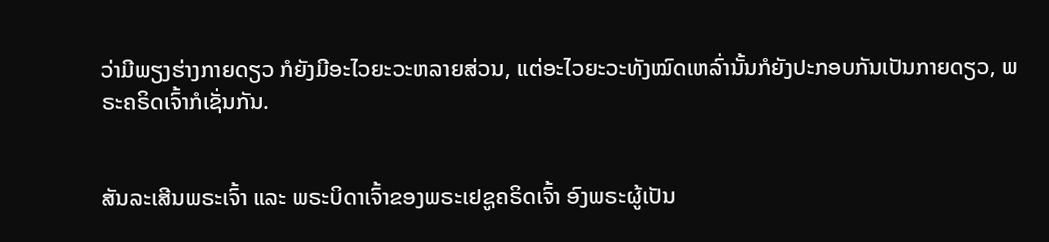ວ່າມີພຽງຮ່າງກາຍດຽວ ກໍຍັງມີອະໄວຍະວະຫລາຍສ່ວນ, ແຕ່ອະໄວຍະວະທັງໝົດເຫລົ່ານັ້ນກໍຍັງປະກອບກັນເປັນກາຍດຽວ, ພຣະຄຣິດເຈົ້າກໍເຊັ່ນກັນ.


ສັນລະເສີນພຣະເຈົ້າ ແລະ ພຣະບິດາເຈົ້າຂອງພຣະເຢຊູຄຣິດເຈົ້າ ອົງພຣະຜູ້ເປັນ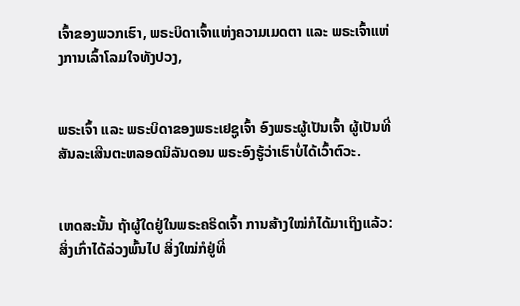ເຈົ້າຂອງພວກເຮົາ, ພຣະບິດາເຈົ້າແຫ່ງຄວາມເມດຕາ ແລະ ພຣະເຈົ້າແຫ່ງການເລົ້າໂລມໃຈທັງປວງ,


ພຣະເຈົ້າ ແລະ ພຣະບິດາຂອງພຣະເຢຊູເຈົ້າ ອົງພຣະຜູ້ເປັນເຈົ້າ ຜູ້ເປັນທີ່ສັນລະເສີນຕະຫລອດນິລັນດອນ ພຣະອົງຮູ້ວ່າເຮົາບໍ່ໄດ້ເວົ້າຕົວະ.


ເຫດສະນັ້ນ ຖ້າຜູ້ໃດຢູ່ໃນພຣະຄຣິດເຈົ້າ ການສ້າງໃໝ່ກໍໄດ້ມາເຖິງແລ້ວ: ສິ່ງເກົ່າໄດ້ລ່ວງພົ້ນໄປ ສິ່ງໃໝ່ກໍຢູ່ທີ່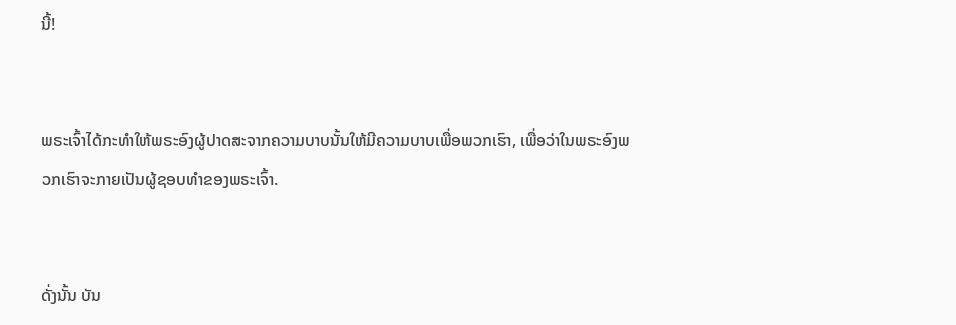ນີ້!


ພຣະເຈົ້າໄດ້ກະທຳໃຫ້ພຣະອົງຜູ້ປາດສະຈາກຄວາມບາບນັ້ນໃຫ້ມີຄວາມບາບເພື່ອພວກເຮົາ, ເພື່ອວ່າໃນພຣະອົງພວກເຮົາຈະກາຍເປັນຜູ້ຊອບທຳຂອງພຣະເຈົ້າ.


ດັ່ງນັ້ນ ບັນ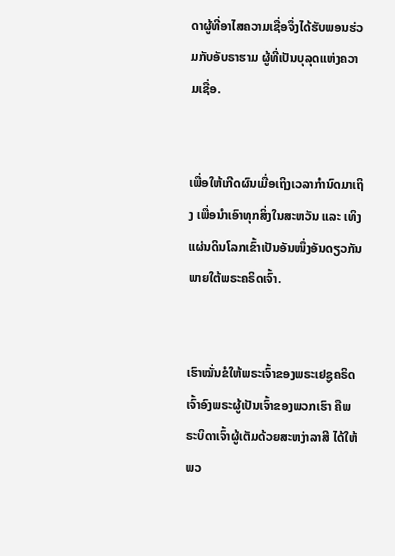ດາຜູ້ທີ່ອາໄສຄວາມເຊື່ອຈຶ່ງໄດ້ຮັບພອນຮ່ວມກັບອັບຣາຮາມ ຜູ້ທີ່ເປັນບຸລຸດແຫ່ງຄວາມເຊື່ອ.


ເພື່ອໃຫ້ເກີດຜົນເມື່ອເຖິງເວລາກຳນົດມາເຖິງ ເພື່ອນຳເອົາທຸກສິ່ງໃນສະຫວັນ ແລະ ເທິງແຜ່ນດິນໂລກເຂົ້າເປັນອັນໜຶ່ງອັນດຽວກັນພາຍໃຕ້ພຣະຄຣິດເຈົ້າ.


ເຮົາໝັ່ນຂໍໃຫ້ພຣະເຈົ້າຂອງພຣະເຢຊູຄຣິດເຈົ້າອົງພຣະຜູ້ເປັນເຈົ້າຂອງພວກເຮົາ ຄືພຣະບິດາເຈົ້າຜູ້ເຕັມດ້ວຍສະຫງ່າລາສີ ໄດ້ໃຫ້ພວ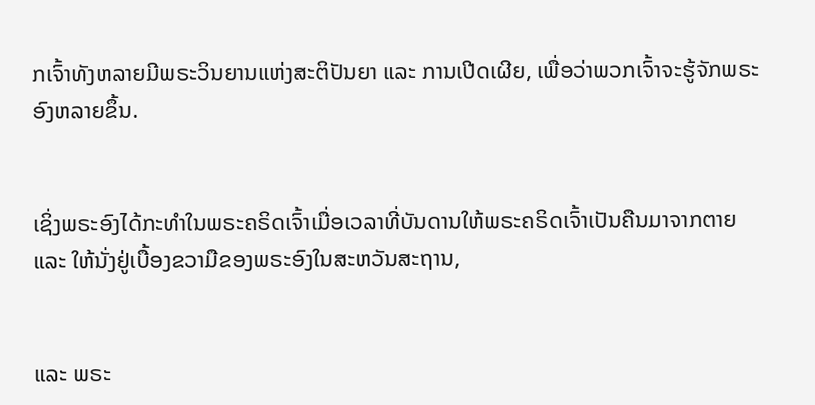ກເຈົ້າທັງຫລາຍມີພຣະວິນຍານແຫ່ງສະຕິປັນຍາ ແລະ ການເປີດເຜີຍ, ເພື່ອວ່າພວກເຈົ້າຈະຮູ້ຈັກພຣະອົງຫລາຍຂຶ້ນ.


ເຊິ່ງພຣະອົງໄດ້ກະທຳໃນພຣະຄຣິດເຈົ້າເມື່ອເວລາທີ່ບັນດານໃຫ້ພຣະຄຣິດເຈົ້າເປັນຄືນມາຈາກຕາຍ ແລະ ໃຫ້ນັ່ງຢູ່ເບື້ອງຂວາມືຂອງພຣະອົງໃນສະຫວັນສະຖານ,


ແລະ ພຣະ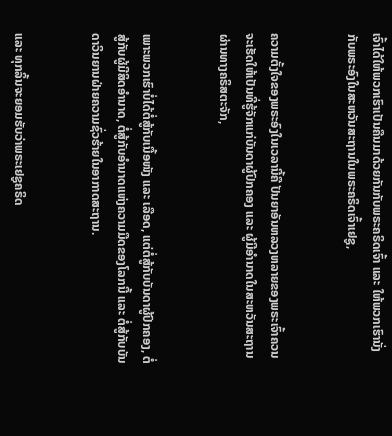ເຈົ້າໄດ້ໃຫ້ພວກເຮົາເປັນຄືນມາດ້ວຍກັນກັບພຣະຄຣິດເຈົ້າ ແລະ ໃຫ້ພວກເຮົານັ່ງກັບພຣະອົງໃນສະຫວັນສະຖານໃນພຣະຄຣິດເຈົ້າເຢຊູ,


ຄວາມຕັ້ງໃຈຂອງພຣະອົງໃນເວລານີ້ຄື ປັນຍາອັນຫລວງຫລາຍຂອງພຣະເຈົ້າຄວນຈະເຮັດໃຫ້ເປັນທີ່ຮູ້ຈັກແກ່ບັນດາຜູ້ປົກຄອງ ແລະ ຜູ້ມີອຳນາດໃນສະຫວັນສະຖານ ຜ່ານທາງຄຣິສຕະຈັກ,


ເພາະພວກເຮົາບໍ່ໄດ້ຕໍ່ສູ້ກັບເນື້ອໜັງ ແລະ ເລືອດ, ແຕ່ຕໍ່ສູ້ກັບບັນດາຜູ້ປົກຄອງ, ຕໍ່ສູ້ກັບຜູ້ມີສິດອຳນາດ, ຕໍ່ສູ້ກັບອຳນາດແຫ່ງຄວາມມືດຂອງໂລກນີ້ ແລະ ຕໍ່ສູ້ກັບບັນດາວິນຍານຝ່າຍຄວາມຊົ່ວຮ້າຍໃນອາກາດສະຖານ.


ແລະ ທຸກລິ້ນຈະຍອມຮັບວ່າພຣະເຢຊູຄຣິດ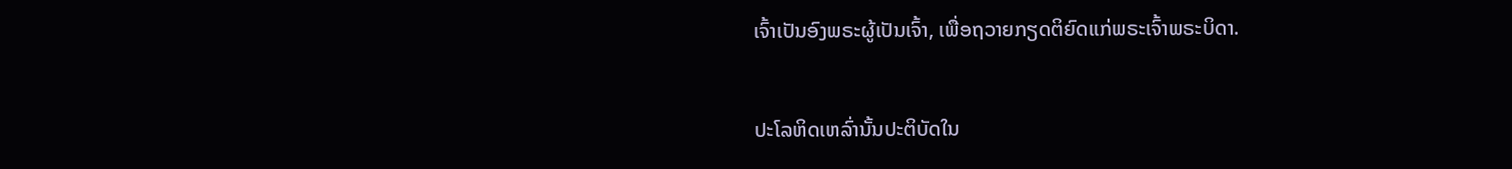ເຈົ້າເປັນອົງພຣະຜູ້ເປັນເຈົ້າ, ເພື່ອຖວາຍກຽດຕິຍົດແກ່ພຣະເຈົ້າພຣະບິດາ.


ປະໂລຫິດເຫລົ່ານັ້ນປະຕິບັດໃນ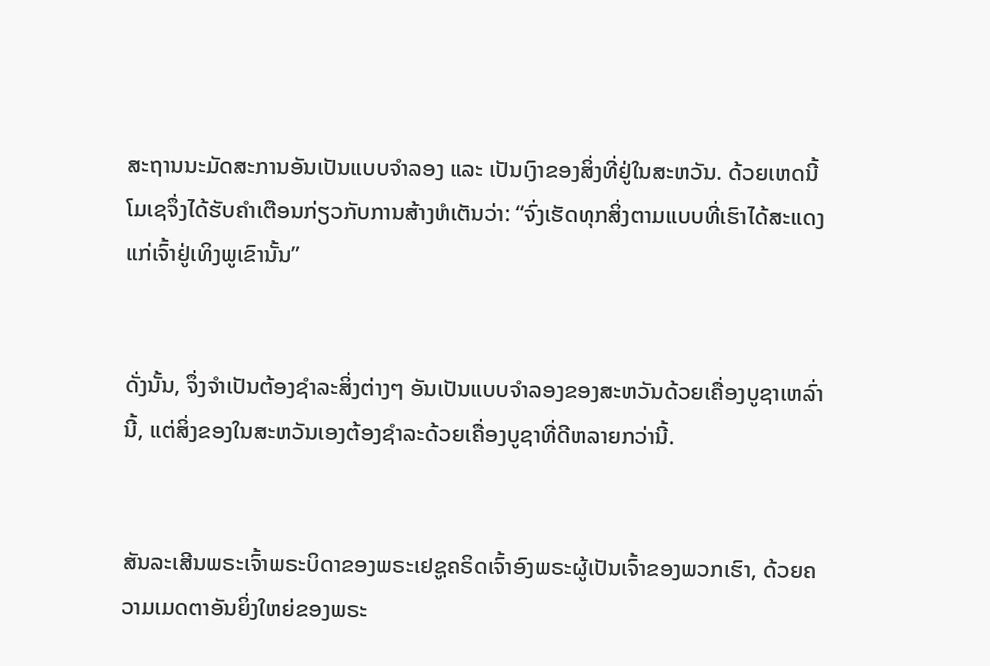ສະຖານນະມັດສະການອັນເປັນແບບຈຳລອງ ແລະ ເປັນເງົາຂອງສິ່ງທີ່ຢູ່ໃນສະຫວັນ. ດ້ວຍເຫດນີ້ ໂມເຊຈຶ່ງໄດ້ຮັບຄຳເຕືອນກ່ຽວກັບການສ້າງຫໍເຕັນວ່າ: “ຈົ່ງເຮັດທຸກສິ່ງຕາມແບບທີ່ເຮົາໄດ້ສະແດງແກ່ເຈົ້າຢູ່ເທິງພູເຂົານັ້ນ”


ດັ່ງນັ້ນ, ຈຶ່ງຈຳເປັນຕ້ອງຊຳລະສິ່ງຕ່າງໆ ອັນເປັນແບບຈຳລອງຂອງສະຫວັນດ້ວຍເຄື່ອງບູຊາເຫລົ່ານີ້, ແຕ່ສິ່ງຂອງໃນສະຫວັນເອງຕ້ອງຊຳລະດ້ວຍເຄື່ອງບູຊາທີ່ດີຫລາຍກວ່ານີ້.


ສັນລະເສີນພຣະເຈົ້າພຣະບິດາຂອງພຣະເຢຊູຄຣິດເຈົ້າອົງພຣະຜູ້ເປັນເຈົ້າຂອງພວກເຮົາ, ດ້ວຍຄວາມເມດຕາອັນຍິ່ງໃຫຍ່ຂອງພຣະ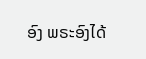ອົງ ພຣະອົງໄດ້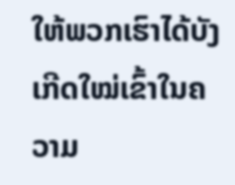ໃຫ້ພວກເຮົາໄດ້ບັງເກີດໃໝ່ເຂົ້າໃນຄວາມ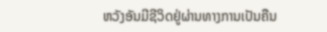ຫວັງອັນມີຊີວິດຢູ່ຜ່ານທາງການເປັນຄືນ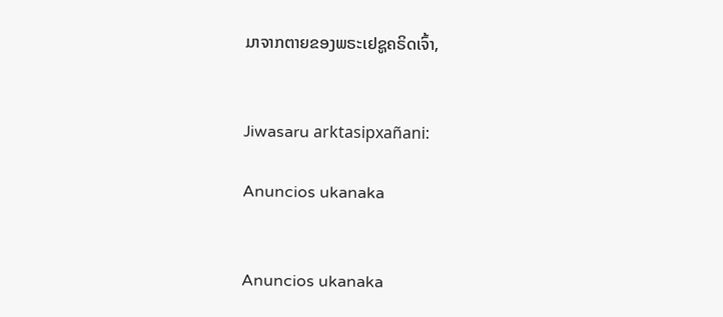ມາຈາກຕາຍຂອງພຣະເຢຊູຄຣິດເຈົ້າ,


Jiwasaru arktasipxañani:

Anuncios ukanaka


Anuncios ukanaka